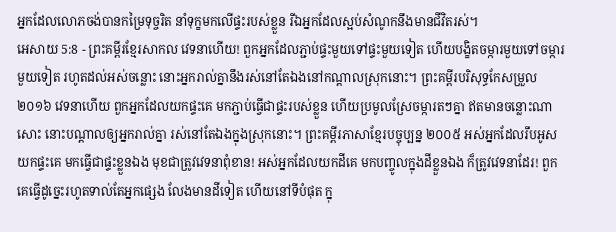អ្នកដែលលោភចង់បានកម្រៃទុច្ចរិត នាំទុក្ខមកលើផ្ទះរបស់ខ្លួន រីឯអ្នកដែលស្អប់សំណូកនឹងមានជីវិតរស់។
អេសាយ 5:8 - ព្រះគម្ពីរខ្មែរសាកល វេទនាហើយ! ពួកអ្នកដែលភ្ជាប់ផ្ទះមួយទៅផ្ទះមួយទៀត ហើយបង្ខិតចម្ការមួយទៅចម្ការមួយទៀត រហូតដល់អស់ចន្លោះ នោះអ្នករាល់គ្នានឹងរស់នៅតែឯងនៅកណ្ដាលស្រុកនោះ។ ព្រះគម្ពីរបរិសុទ្ធកែសម្រួល ២០១៦ វេទនាហើយ ពួកអ្នកដែលយកផ្ទះគេ មកភ្ជាប់ធ្វើជាផ្ទះរបស់ខ្លួន ហើយប្រមូលស្រែចម្ការតៗគ្នា ឥតមានចន្លោះណាសោះ នោះបណ្ដាលឲ្យអ្នករាល់គ្នា រស់នៅតែឯងក្នុងស្រុកនោះ។ ព្រះគម្ពីរភាសាខ្មែរបច្ចុប្បន្ន ២០០៥ អស់អ្នកដែលរឹបអូសយកផ្ទះគេ មកធ្វើជាផ្ទះខ្លួនឯង មុខជាត្រូវវេទនាពុំខាន! អស់អ្នកដែលយកដីគេ មកបញ្ចូលក្នុងដីខ្លួនឯង ក៏ត្រូវវេទនាដែរ! ពួកគេធ្វើដូច្នេះរហូតទាល់តែអ្នកផ្សេង លែងមានដីទៀត ហើយនៅទីបំផុត ក្នុ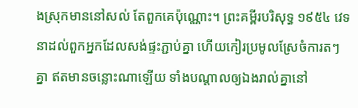ងស្រុកមាននៅសល់ តែពួកគេប៉ុណ្ណោះ។ ព្រះគម្ពីរបរិសុទ្ធ ១៩៥៤ វេទនាដល់ពួកអ្នកដែលសង់ផ្ទះភ្ជាប់គ្នា ហើយកៀរប្រមូលស្រែចំការតៗគ្នា ឥតមានចន្លោះណាឡើយ ទាំងបណ្តាលឲ្យឯងរាល់គ្នានៅ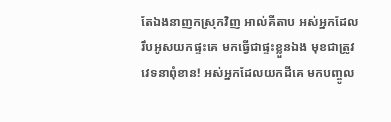តែឯងនាញកស្រុកវិញ អាល់គីតាប អស់អ្នកដែលរឹបអូសយកផ្ទះគេ មកធ្វើជាផ្ទះខ្លួនឯង មុខជាត្រូវវេទនាពុំខាន! អស់អ្នកដែលយកដីគេ មកបញ្ចូល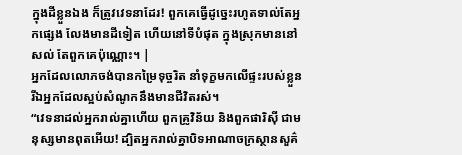ក្នុងដីខ្លួនឯង ក៏ត្រូវវេទនាដែរ! ពួកគេធ្វើដូច្នេះរហូតទាល់តែអ្នកផ្សេង លែងមានដីទៀត ហើយនៅទីបំផុត ក្នុងស្រុកមាននៅសល់ តែពួកគេប៉ុណ្ណោះ។ |
អ្នកដែលលោភចង់បានកម្រៃទុច្ចរិត នាំទុក្ខមកលើផ្ទះរបស់ខ្លួន រីឯអ្នកដែលស្អប់សំណូកនឹងមានជីវិតរស់។
“វេទនាដល់អ្នករាល់គ្នាហើយ ពួកគ្រូវិន័យ និងពួកផារិស៊ី ជាមនុស្សមានពុតអើយ! ដ្បិតអ្នករាល់គ្នាបិទអាណាចក្រស្ថានសួគ៌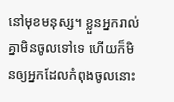នៅមុខមនុស្ស។ ខ្លួនអ្នករាល់គ្នាមិនចូលទៅទេ ហើយក៏មិនឲ្យអ្នកដែលកំពុងចូលនោះ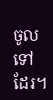ចូលទៅដែរ។